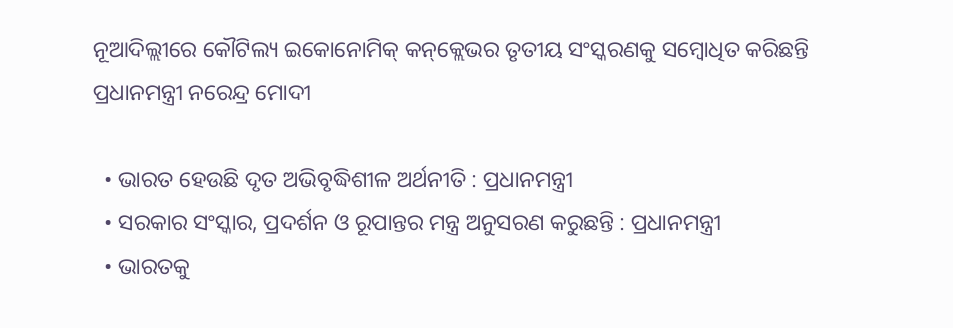ନୂଆଦିଲ୍ଲୀରେ କୌଟିଲ୍ୟ ଇକୋନୋମିକ୍ କନ୍‌କ୍ଲେଭର ତୃତୀୟ ସଂସ୍କରଣକୁ ସମ୍ବୋଧିତ କରିଛନ୍ତି ପ୍ରଧାନମନ୍ତ୍ରୀ ନରେନ୍ଦ୍ର ମୋଦୀ

  • ଭାରତ ହେଉଛି ଦୃତ ଅଭିବୃଦ୍ଧିଶୀଳ ଅର୍ଥନୀତି : ପ୍ରଧାନମନ୍ତ୍ରୀ
  • ସରକାର ସଂସ୍କାର, ପ୍ରଦର୍ଶନ ଓ ରୂପାନ୍ତର ମନ୍ତ୍ର ଅନୁସରଣ କରୁଛନ୍ତି : ପ୍ରଧାନମନ୍ତ୍ରୀ
  • ଭାରତକୁ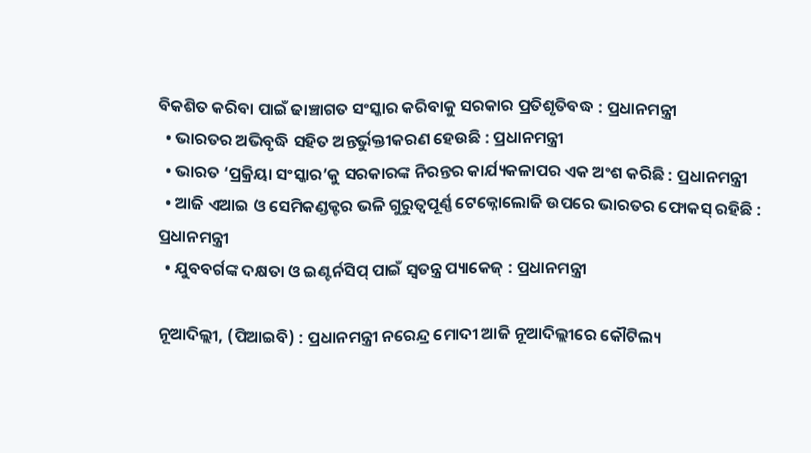ବିକଶିତ କରିବା ପାଇଁ ଢାଞ୍ଚାଗତ ସଂସ୍କାର କରିବାକୁ ସରକାର ପ୍ରତିଶୃତିବଦ୍ଧ : ପ୍ରଧାନମନ୍ତ୍ରୀ
  • ଭାରତର ଅଭିବୃଦ୍ଧି ସହିତ ଅନ୍ତର୍ଭୁକ୍ତୀକରଣ ହେଉଛି : ପ୍ରଧାନମନ୍ତ୍ରୀ
  • ଭାରତ ‘ପ୍ରକ୍ରିୟା ସଂସ୍କାର’କୁ ସରକାରଙ୍କ ନିରନ୍ତର କାର୍ଯ୍ୟକଳାପର ଏକ ଅଂଶ କରିଛି : ପ୍ରଧାନମନ୍ତ୍ରୀ
  • ଆଜି ଏଆଇ ଓ ସେମିକଣ୍ଡକ୍ଟର ଭଳି ଗୁରୁତ୍ୱପୂର୍ଣ୍ଣ ଟେକ୍ନୋଲୋଜି ଉପରେ ଭାରତର ଫୋକସ୍ ରହିଛି : ପ୍ରଧାନମନ୍ତ୍ରୀ
  • ଯୁବବର୍ଗଙ୍କ ଦକ୍ଷତା ଓ ଇଣ୍ଟର୍ନସିପ୍ ପାଇଁ ସ୍ୱତନ୍ତ୍ର ପ୍ୟାକେଜ୍ : ପ୍ରଧାନମନ୍ତ୍ରୀ

ନୂଆଦିଲ୍ଲୀ, (ପିଆଇବି) : ପ୍ରଧାନମନ୍ତ୍ରୀ ନରେନ୍ଦ୍ର ମୋଦୀ ଆଜି ନୂଆଦିଲ୍ଲୀରେ କୌଟିଲ୍ୟ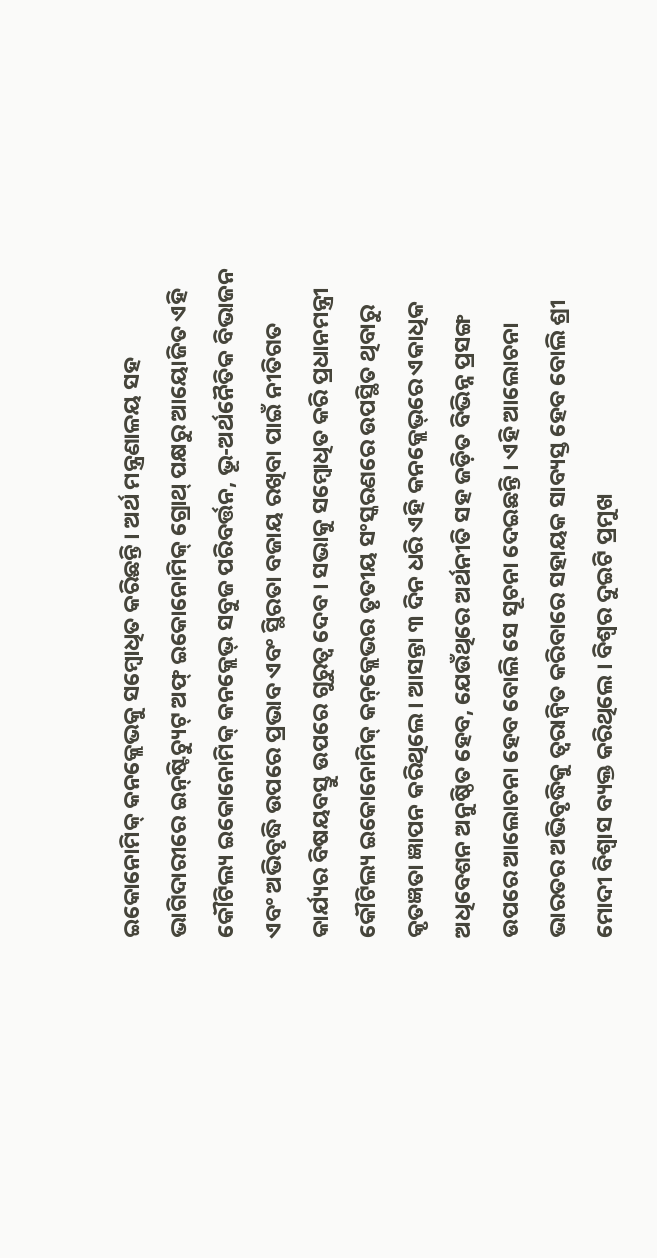ଇକୋନୋମିକ୍ କନକ୍ଲେଭକୁ ସମ୍ବୋଧିତ କରିଛନ୍ତି । ଅର୍ଥ ମନ୍ତ୍ରଣାଳୟ ସହ ଭାଗିଦାରୀରେ ଇନ୍‌ଷ୍ଟିଚ୍ୟୁଟ୍ ଅଫ୍ ଇକୋନୋମିକ୍ ଗ୍ରୋଥ୍ ପକ୍ଷରୁ ଆୟୋଜିତ ଏହି କୌଟିଲ୍ୟ ଇକୋନୋମିକ୍ କନକ୍ଲେଭ୍ ସବୁଜ ପରିବର୍ତ୍ତନ, ଭୂ-ଅର୍ଥନୈତିକ ବିଭାଜନ ଏବଂ ଅଭିବୃଦ୍ଧି ଉପରେ ପ୍ରଭାବ ଏବଂ ସ୍ଥିରତା ବଜାୟ ରଖିବା ପାଇଁ ନୀତିଗତ କାର୍ଯ୍ୟର ବିଷୟବସ୍ତୁ ଉପରେ ଗୁରୁତ୍ୱ ଦେବ । ସଭାକୁ ସମ୍ବୋଧିତ କରି ପ୍ରଧାନମନ୍ତ୍ରୀ କୌଟିଲ୍ୟ ଇକୋନୋମିକ୍ କନ୍‌କ୍ଲେଭର ତୃତୀୟ ସଂସ୍କରଣରେ ଉପସ୍ଥିତ ଥିବାରୁ କୃତଜ୍ଞତା ଜ୍ଞାପନ କରିଥିଲେ । ଆସନ୍ତା ୩ ଦିନ ଧରି ଏହି କନକ୍ଲେଭ୍‌ରେ ଏକାଧିକ ଅଧିବେଶନ ଅନୁଷ୍ଠିତ ହେବ, ଯେଉଁଥିରେ ଅର୍ଥନୀତି ସହ ଜଡ଼ିତ ବିଭିନ୍ନ ପ୍ରସଙ୍ଗ ଉପରେ ଆଲୋଚନା ହେବ ବୋଲି ସେ ସୂଚନା ଦେଇଛନ୍ତି । ଏହି ଆଲୋଚନା ଭାରତର ଅଭିବୃଦ୍ଧିକୁ ତ୍ୱରାନ୍ୱିତ କରିବାରେ ସହାୟକ ସାବ୍ୟସ୍ତ ହେବ ବୋଲି ଶ୍ରୀ ମୋଦୀ ବିଶ୍ୱାସ ବ୍ୟକ୍ତ କରିଥିଲେ । ବିଶ୍ୱର ଦୁଇଟି ପ୍ରମୁଖ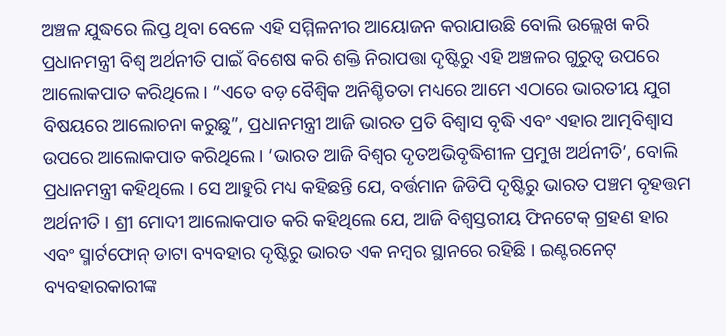ଅଞ୍ଚଳ ଯୁଦ୍ଧରେ ଲିପ୍ତ ଥିବା ବେଳେ ଏହି ସମ୍ମିଳନୀର ଆୟୋଜନ କରାଯାଉଛି ବୋଲି ଉଲ୍ଲେଖ କରି ପ୍ରଧାନମନ୍ତ୍ରୀ ବିଶ୍ୱ ଅର୍ଥନୀତି ପାଇଁ ବିଶେଷ କରି ଶକ୍ତି ନିରାପତ୍ତା ଦୃଷ୍ଟିରୁ ଏହି ଅଞ୍ଚଳର ଗୁରୁତ୍ୱ ଉପରେ ଆଲୋକପାତ କରିଥିଲେ । “ଏତେ ବଡ଼ ବୈଶ୍ୱିକ ଅନିଶ୍ଚିତତା ମଧ୍ୟରେ ଆମେ ଏଠାରେ ଭାରତୀୟ ଯୁଗ ବିଷୟରେ ଆଲୋଚନା କରୁଛୁ”, ପ୍ରଧାନମନ୍ତ୍ରୀ ଆଜି ଭାରତ ପ୍ରତି ବିଶ୍ୱାସ ବୃଦ୍ଧି ଏବଂ ଏହାର ଆତ୍ମବିଶ୍ୱାସ ଉପରେ ଆଲୋକପାତ କରିଥିଲେ । ‘ଭାରତ ଆଜି ବିଶ୍ୱର ଦୃତଅଭିବୃଦ୍ଧିଶୀଳ ପ୍ରମୁଖ ଅର୍ଥନୀତି’, ବୋଲି ପ୍ରଧାନମନ୍ତ୍ରୀ କହିଥିଲେ । ସେ ଆହୁରି ମଧ୍ୟ କହିଛନ୍ତି ଯେ, ବର୍ତ୍ତମାନ ଜିଡିପି ଦୃଷ୍ଟିରୁ ଭାରତ ପଞ୍ଚମ ବୃହତ୍ତମ ଅର୍ଥନୀତି । ଶ୍ରୀ ମୋଦୀ ଆଲୋକପାତ କରି କହିଥିଲେ ଯେ, ଆଜି ବିଶ୍ୱସ୍ତରୀୟ ଫିନଟେକ୍ ଗ୍ରହଣ ହାର ଏବଂ ସ୍ମାର୍ଟଫୋନ୍ ଡାଟା ବ୍ୟବହାର ଦୃଷ୍ଟିରୁ ଭାରତ ଏକ ନମ୍ବର ସ୍ଥାନରେ ରହିଛି । ଇଣ୍ଟରନେଟ୍ ବ୍ୟବହାରକାରୀଙ୍କ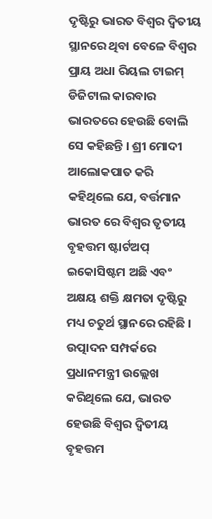ଦୃଷ୍ଟିରୁ ଭାରତ ବିଶ୍ୱର ଦ୍ୱିତୀୟ ସ୍ଥାନରେ ଥିବା ବେଳେ ବିଶ୍ୱର ପ୍ରାୟ ଅଧା ରିୟଲ ଟାଇମ୍ ଡିଜିଟାଲ କାରବାର ଭାରତରେ ହେଉଛି ବୋଲି ସେ କହିଛନ୍ତି । ଶ୍ରୀ ମୋଦୀ ଆଲୋକପାତ କରି କହିଥିଲେ ଯେ, ବର୍ତ୍ତମାନ ଭାରତ ରେ ବିଶ୍ୱର ତୃତୀୟ ବୃହତ୍ତମ ଷ୍ଟାର୍ଟଅପ୍ ଇକୋସିଷ୍ଟମ ଅଛି ଏବଂ ଅକ୍ଷୟ ଶକ୍ତି କ୍ଷମତା ଦୃଷ୍ଟିରୁ ମଧ୍ୟ ଚତୁର୍ଥ ସ୍ଥାନରେ ରହିଛି । ଉତ୍ପାଦନ ସମ୍ପର୍କରେ ପ୍ରଧାନମନ୍ତ୍ରୀ ଉଲ୍ଲେଖ କରିଥିଲେ ଯେ, ଭାରତ ହେଉଛି ବିଶ୍ୱର ଦ୍ୱିତୀୟ ବୃହତ୍ତମ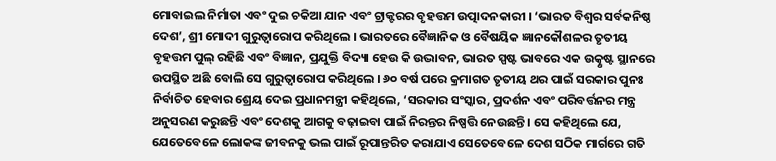ମୋବାଇଲ ନିର୍ମାତା ଏବଂ ଦୁଇ ଚକିଆ ଯାନ ଏବଂ ଟ୍ରାକ୍ଟରର ବୃହତ୍ତମ ଉତ୍ପାଦନକାରୀ । ‘ଭାରତ ବିଶ୍ୱର ସର୍ବକନିଷ୍ଠ ଦେଶ’, ଶ୍ରୀ ମୋଦୀ ଗୁରୁତ୍ୱାରୋପ କରିଥିଲେ । ଭାରତରେ ବୈଜ୍ଞାନିକ ଓ ବୈଷୟିକ ଜ୍ଞାନକୌଶଳର ତୃତୀୟ ବୃହତ୍ତମ ପୁଲ୍ ରହିଛି ଏବଂ ବିଜ୍ଞାନ, ପ୍ରଯୁକ୍ତି ବିଦ୍ୟା ହେଉ କି ଉଦ୍ଭାବନ, ଭାରତ ସ୍ପଷ୍ଟ ଭାବରେ ଏକ ଉତ୍କୃଷ୍ଟ ସ୍ଥାନରେ ଉପସ୍ଥିତ ଅଛି ବୋଲି ସେ ଗୁରୁତ୍ୱାରୋପ କରିଥିଲେ । ୬୦ ବର୍ଷ ପରେ କ୍ରମାଗତ ତୃତୀୟ ଥର ପାଇଁ ସରକାର ପୁନଃ ନିର୍ବାଚିତ ହେବାର ଶ୍ରେୟ ଦେଇ ପ୍ରଧାନମନ୍ତ୍ରୀ କହିଥିଲେ, ‘ସରକାର ସଂସ୍କାର, ପ୍ରଦର୍ଶନ ଏବଂ ପରିବର୍ତ୍ତନର ମନ୍ତ୍ର ଅନୁସରଣ କରୁଛନ୍ତି ଏବଂ ଦେଶକୁ ଆଗକୁ ବଢ଼ାଇବା ପାଇଁ ନିରନ୍ତର ନିଷ୍ପତ୍ତି ନେଉଛନ୍ତି । ସେ କହିଥିଲେ ଯେ, ଯେତେବେଳେ ଲୋକଙ୍କ ଜୀବନକୁ ଭଲ ପାଇଁ ରୂପାନ୍ତରିତ କରାଯାଏ ସେତେବେଳେ ଦେଶ ସଠିକ ମାର୍ଗରେ ଗତି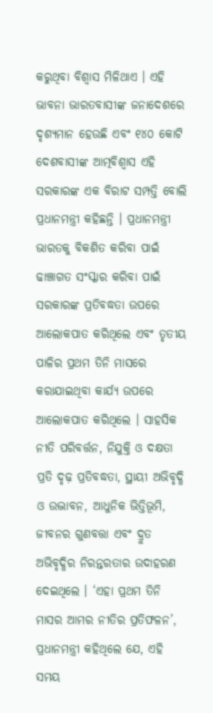କରୁଥିବା ବିଶ୍ୱାସ ମିଳିଥାଏ । ଏହି ଭାବନା ଭାରତବାସୀଙ୍କ ଜନାଦେଶରେ ଦୃଶ୍ୟମାନ ହେଉଛି ଏବଂ ୧୪୦ କୋଟି ଦେଶବାସୀଙ୍କ ଆତ୍ମବିଶ୍ୱାସ ଏହି ସରକାରଙ୍କ ଏକ ବିରାଟ ସମ୍ପତ୍ତି ବୋଲି ପ୍ରଧାନମନ୍ତ୍ରୀ କହିଛନ୍ତି । ପ୍ରଧାନମନ୍ତ୍ରୀ ଭାରତକୁ ବିକଶିତ କରିବା ପାଇଁ ଢାଞ୍ଚାଗତ ସଂସ୍କାର କରିବା ପାଇଁ ସରକାରଙ୍କ ପ୍ରତିବଦ୍ଧତା ଉପରେ ଆଲୋକପାତ କରିଥିଲେ ଏବଂ ତୃତୀୟ ପାଳିର ପ୍ରଥମ ତିନି ମାସରେ କରାଯାଇଥିବା କାର୍ଯ୍ୟ ଉପରେ ଆଲୋକପାତ କରିଥିଲେ । ସାହସିକ ନୀତି ପରିବର୍ତ୍ତନ, ନିଯୁକ୍ତି ଓ ଦକ୍ଷତା ପ୍ରତି ଦୃଢ଼ ପ୍ରତିବଦ୍ଧତା, ସ୍ଥାୟୀ ଅଭିବୃଦ୍ଧି ଓ ଉଦ୍ଭାବନ, ଆଧୁନିକ ଭିତ୍ତିଭୂମି, ଜୀବନର ଗୁଣବତ୍ତା ଏବଂ ଦ୍ରୁତ ଅଭିବୃଦ୍ଧିର ନିରନ୍ତରତାର ଉଦାହରଣ ଦେଇଥିଲେ । ‘ଏହା ପ୍ରଥମ ତିନି ମାସର ଆମର ନୀତିର ପ୍ରତିଫଳନ’, ପ୍ରଧାନମନ୍ତ୍ରୀ କହିଥିଲେ ଯେ, ଏହି ସମୟ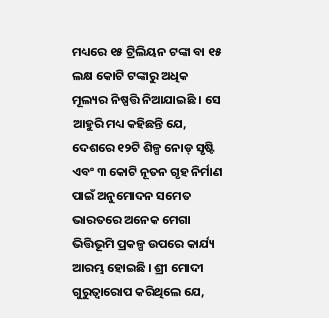ମଧ୍ୟରେ ୧୫ ଟ୍ରିଲିୟନ ଟଙ୍କା ବା ୧୫ ଲକ୍ଷ କୋଟି ଟଙ୍କାରୁ ଅଧିକ ମୂଲ୍ୟର ନିଷ୍ପତ୍ତି ନିଆଯାଇଛି । ସେ ଆହୁରି ମଧ୍ୟ କହିଛନ୍ତି ଯେ, ଦେଶରେ ୧୨ଟି ଶିଳ୍ପ ନୋଡ୍ ସୃଷ୍ଟି ଏବଂ ୩ କୋଟି ନୂତନ ଗୃହ ନିର୍ମାଣ ପାଇଁ ଅନୁମୋଦନ ସମେତ ଭାରତରେ ଅନେକ ମେଗା ଭିତ୍ତିଭୂମି ପ୍ରକଳ୍ପ ଉପରେ କାର୍ଯ୍ୟ ଆରମ୍ଭ ହୋଇଛି । ଶ୍ରୀ ମୋଦୀ ଗୁରୁତ୍ୱାରୋପ କରିଥିଲେ ଯେ,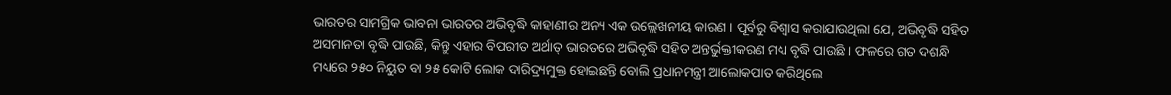ଭାରତର ସାମଗ୍ରିକ ଭାବନା ଭାରତର ଅଭିବୃଦ୍ଧି କାହାଣୀର ଅନ୍ୟ ଏକ ଉଲ୍ଲେଖନୀୟ କାରଣ । ପୂର୍ବରୁ ବିଶ୍ୱାସ କରାଯାଉଥିଲା ଯେ, ଅଭିବୃଦ୍ଧି ସହିତ ଅସମାନତା ବୃଦ୍ଧି ପାଉଛି, କିନ୍ତୁ ଏହାର ବିପରୀତ ଅର୍ଥାତ୍ ଭାରତରେ ଅଭିବୃଦ୍ଧି ସହିତ ଅନ୍ତର୍ଭୁକ୍ତୀକରଣ ମଧ୍ୟ ବୃଦ୍ଧି ପାଉଛି । ଫଳରେ ଗତ ଦଶନ୍ଧି ମଧ୍ୟରେ ୨୫୦ ନିୟୁତ ବା ୨୫ କୋଟି ଲୋକ ଦାରିଦ୍ର୍ୟମୁକ୍ତ ହୋଇଛନ୍ତି ବୋଲି ପ୍ରଧାନମନ୍ତ୍ରୀ ଆଲୋକପାତ କରିଥିଲେ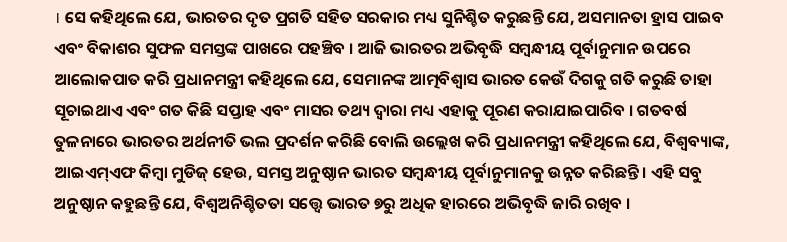। ସେ କହିଥିଲେ ଯେ, ଭାରତର ଦୃତ ପ୍ରଗତି ସହିତ ସରକାର ମଧ୍ୟ ସୁନିଶ୍ଚିତ କରୁଛନ୍ତି ଯେ, ଅସମାନତା ହ୍ରାସ ପାଇବ ଏବଂ ବିକାଶର ସୁଫଳ ସମସ୍ତଙ୍କ ପାଖରେ ପହଞ୍ଚିବ । ଆଜି ଭାରତର ଅଭିବୃଦ୍ଧି ସମ୍ବନ୍ଧୀୟ ପୂର୍ବାନୁମାନ ଉପରେ ଆଲୋକପାତ କରି ପ୍ରଧାନମନ୍ତ୍ରୀ କହିଥିଲେ ଯେ, ସେମାନଙ୍କ ଆତ୍ମବିଶ୍ୱାସ ଭାରତ କେଉଁ ଦିଗକୁ ଗତି କରୁଛି ତାହା ସୂଚାଇଥାଏ ଏବଂ ଗତ କିଛି ସପ୍ତାହ ଏବଂ ମାସର ତଥ୍ୟ ଦ୍ୱାରା ମଧ୍ୟ ଏହାକୁ ପୂରଣ କରାଯାଇପାରିବ । ଗତବର୍ଷ ତୁଳନାରେ ଭାରତର ଅର୍ଥନୀତି ଭଲ ପ୍ରଦର୍ଶନ କରିଛି ବୋଲି ଉଲ୍ଲେଖ କରି ପ୍ରଧାନମନ୍ତ୍ରୀ କହିଥିଲେ ଯେ, ବିଶ୍ୱବ୍ୟାଙ୍କ, ଆଇଏମ୍‌ଏଫ କିମ୍ବା ମୁଡିଜ୍ ହେଉ, ସମସ୍ତ ଅନୁଷ୍ଠାନ ଭାରତ ସମ୍ବନ୍ଧୀୟ ପୂର୍ବାନୁମାନକୁ ଉନ୍ନତ କରିଛନ୍ତି । ଏହି ସବୁ ଅନୁଷ୍ଠାନ କହୁଛନ୍ତି ଯେ, ବିଶ୍ୱଅନିଶ୍ଚିତତା ସତ୍ତ୍ୱେ ଭାରତ ୭ରୁ ଅଧିକ ହାରରେ ଅଭିବୃଦ୍ଧି ଜାରି ରଖିବ ।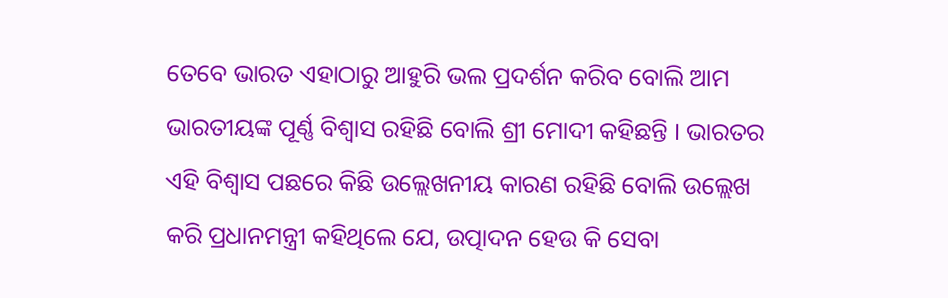ତେବେ ଭାରତ ଏହାଠାରୁ ଆହୁରି ଭଲ ପ୍ରଦର୍ଶନ କରିବ ବୋଲି ଆମ ଭାରତୀୟଙ୍କ ପୂର୍ଣ୍ଣ ବିଶ୍ୱାସ ରହିଛି ବୋଲି ଶ୍ରୀ ମୋଦୀ କହିଛନ୍ତି । ଭାରତର ଏହି ବିଶ୍ୱାସ ପଛରେ କିଛି ଉଲ୍ଲେଖନୀୟ କାରଣ ରହିଛି ବୋଲି ଉଲ୍ଲେଖ କରି ପ୍ରଧାନମନ୍ତ୍ରୀ କହିଥିଲେ ଯେ, ଉତ୍ପାଦନ ହେଉ କି ସେବା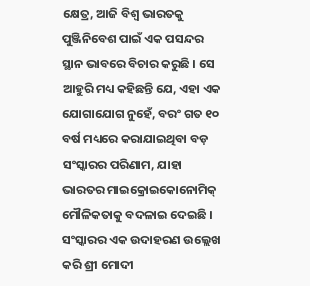କ୍ଷେତ୍ର, ଆଜି ବିଶ୍ୱ ଭାରତକୁ ପୁଞ୍ଜିନିବେଶ ପାଇଁ ଏକ ପସନ୍ଦର ସ୍ଥାନ ଭାବରେ ବିଚାର କରୁଛି । ସେ ଆହୁରି ମଧ୍ୟ କହିଛନ୍ତି ଯେ, ଏହା ଏକ ଯୋଗାଯୋଗ ନୁହେଁ, ବରଂ ଗତ ୧୦ ବର୍ଷ ମଧ୍ୟରେ କରାଯାଇଥିବା ବଡ଼ ସଂସ୍କାରର ପରିଣାମ, ଯାହା ଭାରତର ମାଇକ୍ରୋଇକୋନୋମିକ୍ ମୌଳିକତାକୁ ବଦଳାଇ ଦେଇଛି । ସଂସ୍କାରର ଏକ ଉଦାହରଣ ଉଲ୍ଲେଖ କରି ଶ୍ରୀ ମୋଦୀ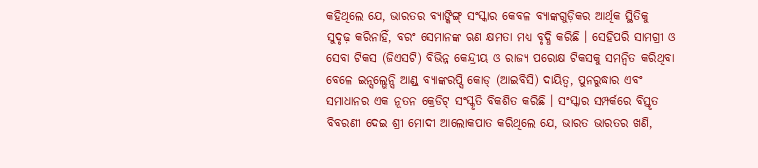କହିଥିଲେ ଯେ, ଭାରତର ବ୍ୟାଙ୍କିଙ୍ଗ୍ ସଂସ୍କାର କେବଳ ବ୍ୟାଙ୍କଗୁଡ଼ିକର ଆର୍ଥିକ ସ୍ଥିତିକୁ ସୁଦୃଢ଼ କରିନାହିଁ, ବରଂ ସେମାନଙ୍କ ଋଣ କ୍ଷମତା ମଧ୍ୟ ବୃଦ୍ଧି କରିଛି । ସେହିପରି ସାମଗ୍ରୀ ଓ ସେବା ଟିକସ (ଜିଏସଟି) ବିଭିନ୍ନ କେନ୍ଦ୍ରୀୟ ଓ ରାଜ୍ୟ ପରୋକ୍ଷ ଟିକସକୁ ସମନ୍ୱିତ କରିଥିବା ବେଳେ ଇନ୍ସଲ୍ଭେନ୍ସି ଆଣ୍ଡ୍ ବ୍ୟାଙ୍କରପ୍ସି କୋଡ୍ (ଆଇବିସି) ଦାୟିତ୍ବ, ପୁନରୁଦ୍ଧାର ଏବଂ ସମାଧାନର ଏକ ନୂତନ କ୍ରେଡିଟ୍ ସଂସ୍କୃତି ବିକଶିତ କରିଛି । ସଂସ୍କାର ସମ୍ପର୍କରେ ବିସ୍ତୃତ ବିବରଣୀ ଦେଇ ଶ୍ରୀ ମୋଦୀ ଆଲୋକପାତ କରିଥିଲେ ଯେ, ଭାରତ ଭାରତର ଖଣି,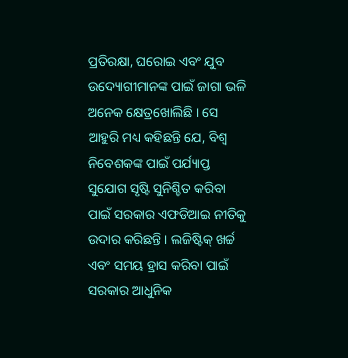ପ୍ରତିରକ୍ଷା, ଘରୋଇ ଏବଂ ଯୁବ ଉଦ୍ୟୋଗୀମାନଙ୍କ ପାଇଁ ଜାଗା ଭଳି ଅନେକ କ୍ଷେତ୍ରଖୋଲିଛି । ସେ ଆହୁରି ମଧ୍ୟ କହିଛନ୍ତି ଯେ, ବିଶ୍ୱ ନିବେଶକଙ୍କ ପାଇଁ ପର୍ଯ୍ୟାପ୍ତ ସୁଯୋଗ ସୃଷ୍ଟି ସୁନିଶ୍ଚିତ କରିବା ପାଇଁ ସରକାର ଏଫଡିଆଇ ନୀତିକୁ ଉଦାର କରିଛନ୍ତି । ଲଜିଷ୍ଟିକ୍ ଖର୍ଚ୍ଚ ଏବଂ ସମୟ ହ୍ରାସ କରିବା ପାଇଁ ସରକାର ଆଧୁନିକ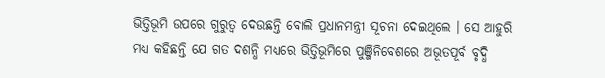ଭିତ୍ତିଭୂମି ଉପରେ ଗୁରୁତ୍ୱ ଦେଉଛନ୍ତି ବୋଲି ପ୍ରଧାନମନ୍ତ୍ରୀ ସୂଚନା ଦେଇଥିଲେ । ସେ ଆହୁରି ମଧ୍ୟ କହିଛନ୍ତି ଯେ ଗତ ଦଶନ୍ଧି ମଧ୍ୟରେ ଭିତ୍ତିଭୂମିରେ ପୁଞ୍ଜିନିବେଶରେ ଅଭୂତପୂର୍ବ ବୃଦ୍ଧି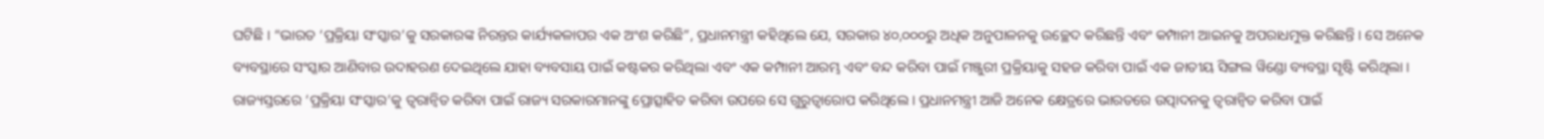ଘଟିଛି । “ଭାରତ ‘ପ୍ରକ୍ରିୟା ସଂସ୍କାର’କୁ ସରକାରଙ୍କ ନିରନ୍ତର କାର୍ଯ୍ୟକଳାପର ଏକ ଅଂଶ କରିଛି”, ପ୍ରଧାନମନ୍ତ୍ରୀ କହିଥିଲେ ଯେ, ସରକାର ୪୦,୦୦୦ରୁ ଅଧିକ ଅନୁପାଳନକୁ ଉଚ୍ଛେଦ କରିଛନ୍ତି ଏବଂ କମ୍ପାନୀ ଆଇନକୁ ଅପରାଧମୁକ୍ତ କରିଛନ୍ତି । ସେ ଅନେକ ବ୍ୟବସ୍ଥାରେ ସଂସ୍କାର ଆଣିବାର ଉଦାହରଣ ଦେଇଥିଲେ ଯାହା ବ୍ୟବସାୟ ପାଇଁ କଷ୍ଟକର କରିଥିଲା ଏବଂ ଏକ କମ୍ପାନୀ ଆରମ୍ଭ ଏବଂ ବନ୍ଦ କରିବା ପାଇଁ ମଞ୍ଜୁରୀ ପ୍ରକ୍ରିୟାକୁ ସହଜ କରିବା ପାଇଁ ଏକ ଜାତୀୟ ସିଙ୍ଗଲ ୱିଣ୍ଡୋ ବ୍ୟବସ୍ଥା ସୃଷ୍ଟି କରିଥିଲା । ରାଜ୍ୟସ୍ତରରେ ‘ପ୍ରକ୍ରିୟା ସଂସ୍କାର’କୁ ତ୍ୱରାନ୍ୱିତ କରିବା ପାଇଁ ରାଜ୍ୟ ସରକାରମାନଙ୍କୁ ପ୍ରୋତ୍ସାହିତ କରିବା ଉପରେ ସେ ଗୁରୁତ୍ୱାରୋପ କରିଥିଲେ । ପ୍ରଧାନମନ୍ତ୍ରୀ ଆଜି ଅନେକ କ୍ଷେତ୍ରରେ ଭାରତରେ ଉତ୍ପାଦନକୁ ତ୍ୱରାନ୍ୱିତ କରିବା ପାଇଁ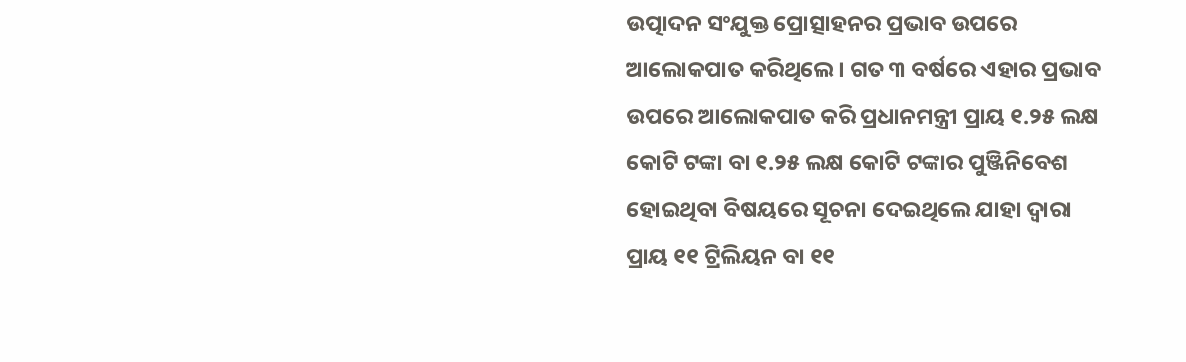ଉତ୍ପାଦନ ସଂଯୁକ୍ତ ପ୍ରୋତ୍ସାହନର ପ୍ରଭାବ ଉପରେ ଆଲୋକପାତ କରିଥିଲେ । ଗତ ୩ ବର୍ଷରେ ଏହାର ପ୍ରଭାବ ଉପରେ ଆଲୋକପାତ କରି ପ୍ରଧାନମନ୍ତ୍ରୀ ପ୍ରାୟ ୧.୨୫ ଲକ୍ଷ କୋଟି ଟଙ୍କା ବା ୧.୨୫ ଲକ୍ଷ କୋଟି ଟଙ୍କାର ପୁଞ୍ଜିନିବେଶ ହୋଇଥିବା ବିଷୟରେ ସୂଚନା ଦେଇଥିଲେ ଯାହା ଦ୍ୱାରା ପ୍ରାୟ ୧୧ ଟ୍ରିଲିୟନ ବା ୧୧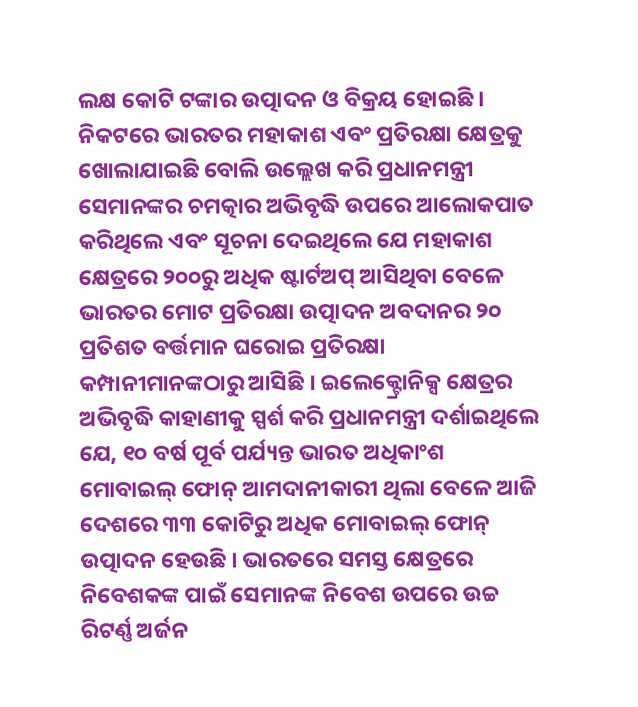ଲକ୍ଷ କୋଟି ଟଙ୍କାର ଉତ୍ପାଦନ ଓ ବିକ୍ରୟ ହୋଇଛି । ନିକଟରେ ଭାରତର ମହାକାଶ ଏବଂ ପ୍ରତିରକ୍ଷା କ୍ଷେତ୍ରକୁ ଖୋଲାଯାଇଛି ବୋଲି ଉଲ୍ଲେଖ କରି ପ୍ରଧାନମନ୍ତ୍ରୀ ସେମାନଙ୍କର ଚମତ୍କାର ଅଭିବୃଦ୍ଧି ଉପରେ ଆଲୋକପାତ କରିଥିଲେ ଏବଂ ସୂଚନା ଦେଇଥିଲେ ଯେ ମହାକାଶ କ୍ଷେତ୍ରରେ ୨୦୦ରୁ ଅଧିକ ଷ୍ଟାର୍ଟଅପ୍ ଆସିଥିବା ବେଳେ ଭାରତର ମୋଟ ପ୍ରତିରକ୍ଷା ଉତ୍ପାଦନ ଅବଦାନର ୨୦ ପ୍ରତିଶତ ବର୍ତ୍ତମାନ ଘରୋଇ ପ୍ରତିରକ୍ଷା କମ୍ପାନୀମାନଙ୍କଠାରୁ ଆସିଛି । ଇଲେକ୍ଟ୍ରୋନିକ୍ସ କ୍ଷେତ୍ରର ଅଭିବୃଦ୍ଧି କାହାଣୀକୁ ସ୍ପର୍ଶ କରି ପ୍ରଧାନମନ୍ତ୍ରୀ ଦର୍ଶାଇଥିଲେ ଯେ, ୧୦ ବର୍ଷ ପୂର୍ବ ପର୍ଯ୍ୟନ୍ତ ଭାରତ ଅଧିକାଂଶ ମୋବାଇଲ୍ ଫୋନ୍ ଆମଦାନୀକାରୀ ଥିଲା ବେଳେ ଆଜି ଦେଶରେ ୩୩ କୋଟିରୁ ଅଧିକ ମୋବାଇଲ୍ ଫୋନ୍ ଉତ୍ପାଦନ ହେଉଛି । ଭାରତରେ ସମସ୍ତ କ୍ଷେତ୍ରରେ ନିବେଶକଙ୍କ ପାଇଁ ସେମାନଙ୍କ ନିବେଶ ଉପରେ ଉଚ୍ଚ ରିଟର୍ଣ୍ଣ ଅର୍ଜନ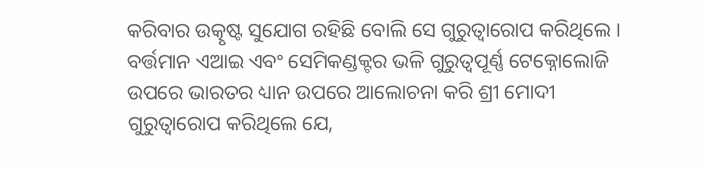କରିବାର ଉତ୍କୃଷ୍ଟ ସୁଯୋଗ ରହିଛି ବୋଲି ସେ ଗୁରୁତ୍ୱାରୋପ କରିଥିଲେ । ବର୍ତ୍ତମାନ ଏଆଇ ଏବଂ ସେମିକଣ୍ଡକ୍ଟର ଭଳି ଗୁରୁତ୍ୱପୂର୍ଣ୍ଣ ଟେକ୍ନୋଲୋଜି ଉପରେ ଭାରତର ଧ୍ୟାନ ଉପରେ ଆଲୋଚନା କରି ଶ୍ରୀ ମୋଦୀ ଗୁରୁତ୍ୱାରୋପ କରିଥିଲେ ଯେ,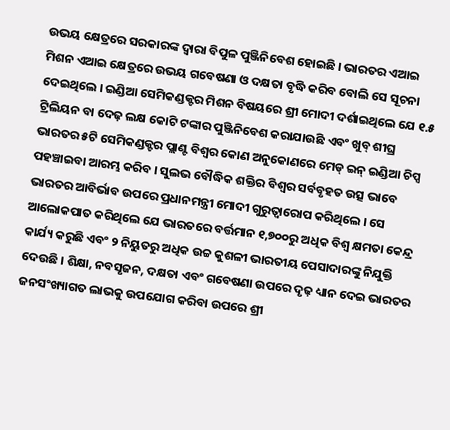ଉଭୟ କ୍ଷେତ୍ରରେ ସରକାରଙ୍କ ଦ୍ୱାରା ବିପୁଳ ପୁଞ୍ଜିନିବେଶ ହୋଇଛି । ଭାରତର ଏଆଇ ମିଶନ ଏଆଇ କ୍ଷେତ୍ରରେ ଉଭୟ ଗବେଷଣା ଓ ଦକ୍ଷତା ବୃଦ୍ଧି କରିବ ବୋଲି ସେ ସୂଚନା ଦେଇଥିଲେ । ଇଣ୍ଡିଆ ସେମିକଣ୍ଡକ୍ଟର ମିଶନ ବିଷୟରେ ଶ୍ରୀ ମୋଦୀ ଦର୍ଶାଇଥିଲେ ଯେ ୧.୫ ଟ୍ରିଲିୟନ ବା ଦେଢ଼ ଲକ୍ଷ କୋଟି ଟଙ୍କାର ପୁଞ୍ଜିନିବେଶ କରାଯାଉଛି ଏବଂ ଖୁବ୍ ଶୀଘ୍ର ଭାରତର ୫ଟି ସେମିକଣ୍ଡକ୍ଟର ପ୍ଲାଣ୍ଟ ବିଶ୍ୱର କୋଣ ଅନୁକୋଣରେ ମେଡ୍ ଇନ୍ ଇଣ୍ଡିଆ ଚିପ୍ସ ପହଞ୍ଚାଇବା ଆରମ୍ଭ କରିବ । ସୁଲଭ ବୌଦ୍ଧିକ ଶକ୍ତିର ବିଶ୍ୱର ସର୍ବବୃହତ ଉତ୍ସ ଭାବେ ଭାରତର ଆବିର୍ଭାବ ଉପରେ ପ୍ରଧାନମନ୍ତ୍ରୀ ମୋଦୀ ଗୁରୁତ୍ୱାରୋପ କରିଥିଲେ । ସେ ଆଲୋକପାତ କରିଥିଲେ ଯେ ଭାରତରେ ବର୍ତ୍ତମାନ ୧,୭୦୦ରୁ ଅଧିକ ବିଶ୍ୱ କ୍ଷମତା କେନ୍ଦ୍ର କାର୍ଯ୍ୟ କରୁଛି ଏବଂ ୨ ନିୟୁତରୁ ଅଧିକ ଉଚ୍ଚ କୁଶଳୀ ଭାରତୀୟ ପେସାଦାରଙ୍କୁ ନିଯୁକ୍ତି ଦେଉଛି । ଶିକ୍ଷା, ନବସୃଜନ, ଦକ୍ଷତା ଏବଂ ଗବେଷଣା ଉପରେ ଦୃଢ଼ ଧ୍ୟାନ ଦେଇ ଭାରତର ଜନସଂଖ୍ୟାଗତ ଲାଭକୁ ଉପଯୋଗ କରିବା ଉପରେ ଶ୍ରୀ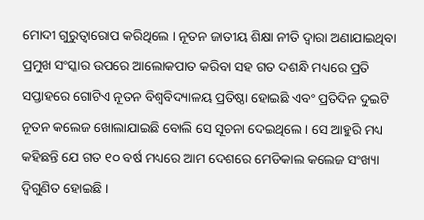ମୋଦୀ ଗୁରୁତ୍ୱାରୋପ କରିଥିଲେ । ନୂତନ ଜାତୀୟ ଶିକ୍ଷା ନୀତି ଦ୍ୱାରା ଅଣାଯାଇଥିବା ପ୍ରମୁଖ ସଂସ୍କାର ଉପରେ ଆଲୋକପାତ କରିବା ସହ ଗତ ଦଶନ୍ଧି ମଧ୍ୟରେ ପ୍ରତି ସପ୍ତାହରେ ଗୋଟିଏ ନୂତନ ବିଶ୍ୱବିଦ୍ୟାଳୟ ପ୍ରତିଷ୍ଠା ହୋଇଛି ଏବଂ ପ୍ରତିଦିନ ଦୁଇଟି ନୂତନ କଲେଜ ଖୋଲାଯାଇଛି ବୋଲି ସେ ସୂଚନା ଦେଇଥିଲେ । ସେ ଆହୁରି ମଧ୍ୟ କହିଛନ୍ତି ଯେ ଗତ ୧୦ ବର୍ଷ ମଧ୍ୟରେ ଆମ ଦେଶରେ ମେଡିକାଲ କଲେଜ ସଂଖ୍ୟା ଦ୍ୱିଗୁଣିତ ହୋଇଛି ।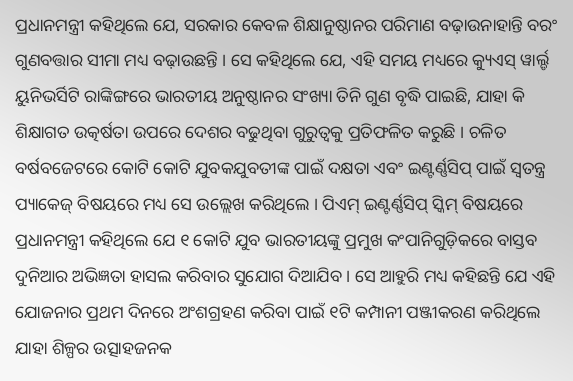ପ୍ରଧାନମନ୍ତ୍ରୀ କହିଥିଲେ ଯେ, ସରକାର କେବଳ ଶିକ୍ଷାନୁଷ୍ଠାନର ପରିମାଣ ବଢ଼ାଉନାହାନ୍ତି ବରଂ ଗୁଣବତ୍ତାର ସୀମା ମଧ୍ୟ ବଢ଼ାଉଛନ୍ତି । ସେ କହିଥିଲେ ଯେ, ଏହି ସମୟ ମଧ୍ୟରେ କ୍ୟୁଏସ୍ ୱାର୍ଲ୍ଡ ୟୁନିଭର୍ସିଟି ରାଙ୍କିଙ୍ଗରେ ଭାରତୀୟ ଅନୁଷ୍ଠାନର ସଂଖ୍ୟା ତିନି ଗୁଣ ବୃଦ୍ଧି ପାଇଛି, ଯାହା କି ଶିକ୍ଷାଗତ ଉତ୍କର୍ଷତା ଉପରେ ଦେଶର ବଢୁଥିବା ଗୁରୁତ୍ୱକୁ ପ୍ରତିଫଳିତ କରୁଛି । ଚଳିତ ବର୍ଷବଜେଟରେ କୋଟି କୋଟି ଯୁବକଯୁବତୀଙ୍କ ପାଇଁ ଦକ୍ଷତା ଏବଂ ଇଣ୍ଟର୍ଣ୍ଣସିପ୍ ପାଇଁ ସ୍ୱତନ୍ତ୍ର ପ୍ୟାକେଜ୍ ବିଷୟରେ ମଧ୍ୟ ସେ ଉଲ୍ଲେଖ କରିଥିଲେ । ପିଏମ୍‌ ଇଣ୍ଟର୍ଣ୍ଣସିପ୍ ସ୍କିମ୍ ବିଷୟରେ ପ୍ରଧାନମନ୍ତ୍ରୀ କହିଥିଲେ ଯେ ୧ କୋଟି ଯୁବ ଭାରତୀୟଙ୍କୁ ପ୍ରମୁଖ କଂପାନିଗୁଡ଼ିକରେ ବାସ୍ତବ ଦୁନିଆର ଅଭିଜ୍ଞତା ହାସଲ କରିବାର ସୁଯୋଗ ଦିଆଯିବ । ସେ ଆହୁରି ମଧ୍ୟ କହିଛନ୍ତି ଯେ ଏହି ଯୋଜନାର ପ୍ରଥମ ଦିନରେ ଅଂଶଗ୍ରହଣ କରିବା ପାଇଁ ୧ଟି କମ୍ପାନୀ ପଞ୍ଜୀକରଣ କରିଥିଲେ ଯାହା ଶିଳ୍ପର ଉତ୍ସାହଜନକ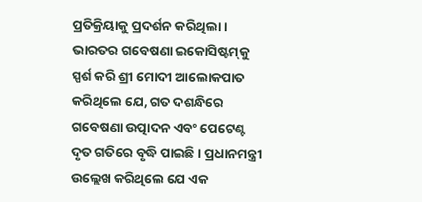ପ୍ରତିକ୍ରିୟାକୁ ପ୍ରଦର୍ଶନ କରିଥିଲା । ଭାରତର ଗବେଷଣା ଇକୋସିଷ୍ଟମ୍‌କୁ ସ୍ପର୍ଶ କରି ଶ୍ରୀ ମୋଦୀ ଆଲୋକପାତ କରିଥିଲେ ଯେ, ଗତ ଦଶନ୍ଧିରେ ଗବେଷଣା ଉତ୍ପାଦନ ଏବଂ ପେଟେଣ୍ଟ ଦୃତ ଗତିରେ ବୃଦ୍ଧି ପାଇଛି । ପ୍ରଧାନମନ୍ତ୍ରୀ ଉଲ୍ଲେଖ କରିଥିଲେ ଯେ ଏକ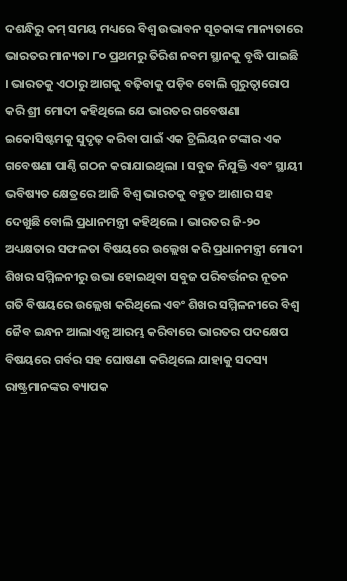ଦଶନ୍ଧିରୁ କମ୍ ସମୟ ମଧ୍ୟରେ ବିଶ୍ୱ ଉଦ୍ଭାବନ ସୂଚକାଙ୍କ ମାନ୍ୟତାରେ ଭାରତର ମାନ୍ୟତା ୮୦ ପ୍ରଥମରୁ ତିରିଶ ନବମ ସ୍ଥାନକୁ ବୃଦ୍ଧି ପାଇଛି । ଭାରତକୁ ଏଠାରୁ ଆଗକୁ ବଢ଼ିବାକୁ ପଡ଼ିବ ବୋଲି ଗୁରୁତ୍ୱାରୋପ କରି ଶ୍ରୀ ମୋଦୀ କହିଥିଲେ ଯେ ଭାରତର ଗବେଷଣା ଇକୋସିଷ୍ଟମକୁ ସୁଦୃଢ଼ କରିବା ପାଇଁ ଏକ ଟ୍ରିଲିୟନ ଟଙ୍କାର ଏକ ଗବେଷଣା ପାଣ୍ଠି ଗଠନ କରାଯାଇଥିଲା । ସବୁଜ ନିଯୁକ୍ତି ଏବଂ ସ୍ଥାୟୀ ଭବିଷ୍ୟତ କ୍ଷେତ୍ରରେ ଆଜି ବିଶ୍ୱ ଭାରତକୁ ବହୁତ ଆଶାର ସହ ଦେଖୁଛି ବୋଲି ପ୍ରଧାନମନ୍ତ୍ରୀ କହିଥିଲେ । ଭାରତର ଜି-୨୦ ଅଧ୍ୟକ୍ଷତାର ସଫଳତା ବିଷୟରେ ଉଲ୍ଲେଖ କରି ପ୍ରଧାନମନ୍ତ୍ରୀ ମୋଦୀ ଶିଖର ସମ୍ମିଳନୀରୁ ଉଭା ହୋଇଥିବା ସବୁଜ ପରିବର୍ତ୍ତନର ନୂତନ ଗତି ବିଷୟରେ ଉଲ୍ଲେଖ କରିଥିଲେ ଏବଂ ଶିଖର ସମ୍ମିଳନୀରେ ବିଶ୍ୱ ଜୈବ ଇନ୍ଧନ ଆଲାଏନ୍ସ ଆରମ୍ଭ କରିବାରେ ଭାରତର ପଦକ୍ଷେପ ବିଷୟରେ ଗର୍ବର ସହ ଘୋଷଣା କରିଥିଲେ ଯାହାକୁ ସଦସ୍ୟ ରାଷ୍ଟ୍ରମାନଙ୍କର ବ୍ୟାପକ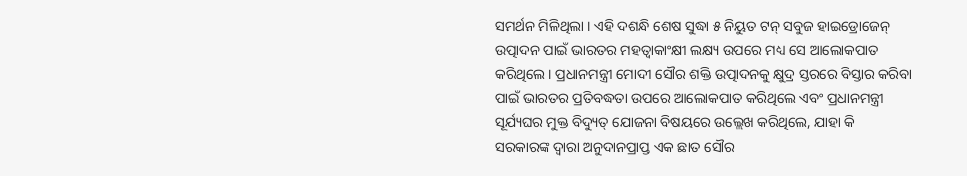ସମର୍ଥନ ମିଳିଥିଲା । ଏହି ଦଶନ୍ଧି ଶେଷ ସୁଦ୍ଧା ୫ ନିୟୁତ ଟନ୍ ସବୁଜ ହାଇଡ୍ରୋଜେନ୍ ଉତ୍ପାଦନ ପାଇଁ ଭାରତର ମହତ୍ୱାକାଂକ୍ଷୀ ଲକ୍ଷ୍ୟ ଉପରେ ମଧ୍ୟ ସେ ଆଲୋକପାତ କରିଥିଲେ । ପ୍ରଧାନମନ୍ତ୍ରୀ ମୋଦୀ ସୌର ଶକ୍ତି ଉତ୍ପାଦନକୁ କ୍ଷୁଦ୍ର ସ୍ତରରେ ବିସ୍ତାର କରିବା ପାଇଁ ଭାରତର ପ୍ରତିବଦ୍ଧତା ଉପରେ ଆଲୋକପାତ କରିଥିଲେ ଏବଂ ପ୍ରଧାନମନ୍ତ୍ରୀ ସୂର୍ଯ୍ୟଘର ମୁକ୍ତ ବିଦ୍ୟୁତ୍‌ ଯୋଜନା ବିଷୟରେ ଉଲ୍ଲେଖ କରିଥିଲେ, ଯାହା କି ସରକାରଙ୍କ ଦ୍ୱାରା ଅନୁଦାନପ୍ରାପ୍ତ ଏକ ଛାତ ସୌର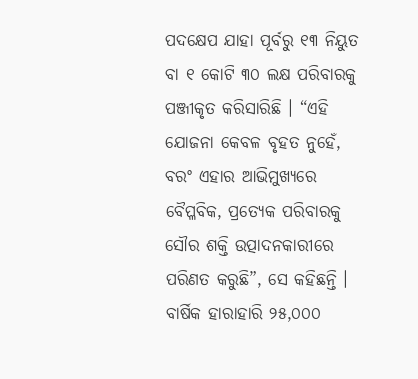ପଦକ୍ଷେପ ଯାହା ପୂର୍ବରୁ ୧୩ ନିୟୁତ ବା ୧ କୋଟି ୩୦ ଲକ୍ଷ ପରିବାରକୁ ପଞ୍ଜୀକୃତ କରିସାରିଛି । “ଏହି ଯୋଜନା କେବଳ ବୃହତ ନୁହେଁ, ବରଂ ଏହାର ଆଭିମୁଖ୍ୟରେ ବୈପ୍ଳବିକ, ପ୍ରତ୍ୟେକ ପରିବାରକୁ ସୌର ଶକ୍ତି ଉତ୍ପାଦନକାରୀରେ ପରିଣତ କରୁଛି”, ସେ କହିଛନ୍ତି । ବାର୍ଷିକ ହାରାହାରି ୨୫,୦୦୦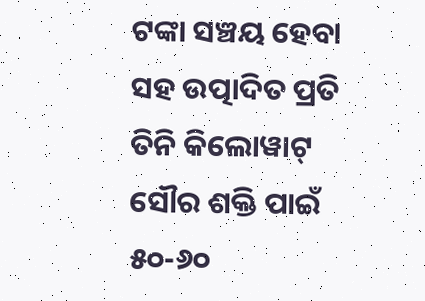ଟଙ୍କା ସଞ୍ଚୟ ହେବା ସହ ଉତ୍ପାଦିତ ପ୍ରତି ତିନି କିଲୋୱାଟ୍ ସୌର ଶକ୍ତି ପାଇଁ ୫୦-୬୦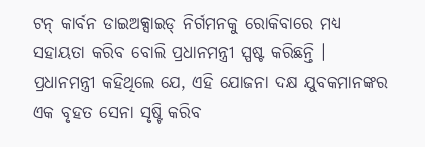ଟନ୍ କାର୍ବନ ଡାଇଅକ୍ସାଇଡ୍ ନିର୍ଗମନକୁ ରୋକିବାରେ ମଧ୍ୟ ସହାୟତା କରିବ ବୋଲି ପ୍ରଧାନମନ୍ତ୍ରୀ ସ୍ପଷ୍ଟ କରିଛନ୍ତି । ପ୍ରଧାନମନ୍ତ୍ରୀ କହିଥିଲେ ଯେ, ଏହି ଯୋଜନା ଦକ୍ଷ ଯୁବକମାନଙ୍କର ଏକ ବୃହତ ସେନା ସୃଷ୍ଟି କରିବ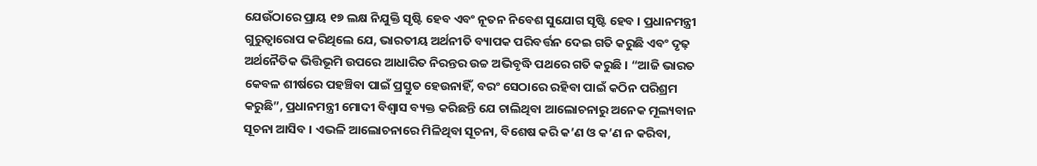ଯେଉଁଠାରେ ପ୍ରାୟ ୧୭ ଲକ୍ଷ ନିଯୁକ୍ତି ସୃଷ୍ଟି ହେବ ଏବଂ ନୂତନ ନିବେଶ ସୁଯୋଗ ସୃଷ୍ଟି ହେବ । ପ୍ରଧାନମନ୍ତ୍ରୀ ଗୁରୁତ୍ୱାରୋପ କରିଥିଲେ ଯେ, ଭାରତୀୟ ଅର୍ଥନୀତି ବ୍ୟାପକ ପରିବର୍ତ୍ତନ ଦେଇ ଗତି କରୁଛି ଏବଂ ଦୃଢ଼ ଅର୍ଥନୈତିକ ଭିତ୍ତିଭୂମି ଉପରେ ଆଧାରିତ ନିରନ୍ତର ଉଚ୍ଚ ଅଭିବୃଦ୍ଧି ପଥରେ ଗତି କରୁଛି । “ଆଜି ଭାରତ କେବଳ ଶୀର୍ଷରେ ପହଞ୍ଚିବା ପାଇଁ ପ୍ରସ୍ତୁତ ହେଉନାହିଁ, ବରଂ ସେଠାରେ ରହିବା ପାଇଁ କଠିନ ପରିଶ୍ରମ କରୁଛି”, ପ୍ରଧାନମନ୍ତ୍ରୀ ମୋଦୀ ବିଶ୍ୱାସ ବ୍ୟକ୍ତ କରିଛନ୍ତି ଯେ ଚାଲିଥିବା ଆଲୋଚନାରୁ ଅନେକ ମୂଲ୍ୟବାନ ସୂଚନା ଆସିବ । ଏଭଳି ଆଲୋଚନାରେ ମିଳିଥିବା ସୂଚନା, ବିଶେଷ କରି କ’ଣ ଓ କ’ଣ ନ କରିବା,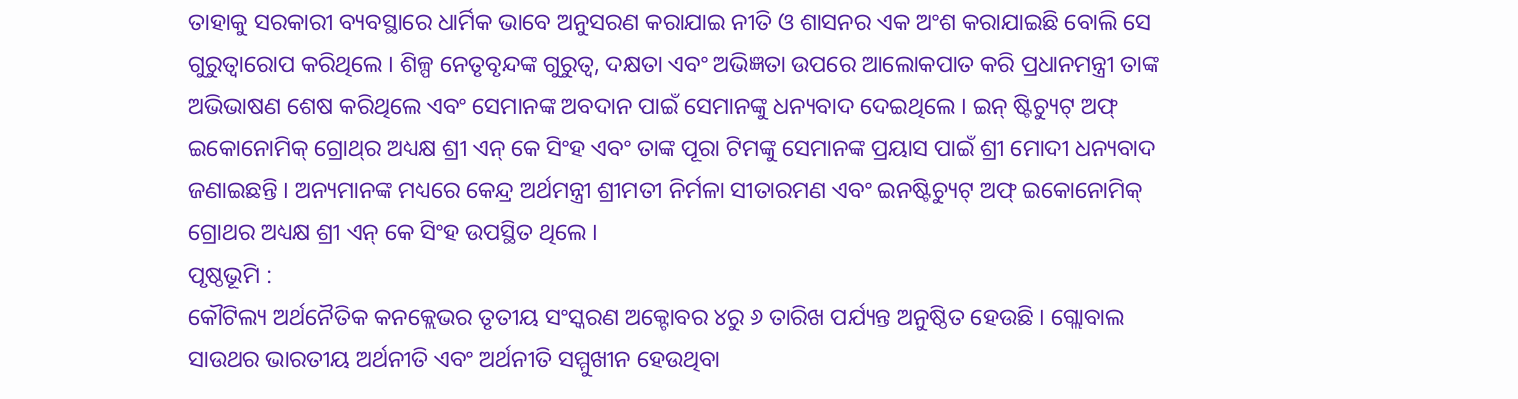ତାହାକୁ ସରକାରୀ ବ୍ୟବସ୍ଥାରେ ଧାର୍ମିକ ଭାବେ ଅନୁସରଣ କରାଯାଇ ନୀତି ଓ ଶାସନର ଏକ ଅଂଶ କରାଯାଇଛି ବୋଲି ସେ ଗୁରୁତ୍ୱାରୋପ କରିଥିଲେ । ଶିଳ୍ପ ନେତୃବୃନ୍ଦଙ୍କ ଗୁରୁତ୍ୱ, ଦକ୍ଷତା ଏବଂ ଅଭିଜ୍ଞତା ଉପରେ ଆଲୋକପାତ କରି ପ୍ରଧାନମନ୍ତ୍ରୀ ତାଙ୍କ ଅଭିଭାଷଣ ଶେଷ କରିଥିଲେ ଏବଂ ସେମାନଙ୍କ ଅବଦାନ ପାଇଁ ସେମାନଙ୍କୁ ଧନ୍ୟବାଦ ଦେଇଥିଲେ । ଇନ୍ ଷ୍ଟିଚ୍ୟୁଟ୍ ଅଫ୍ ଇକୋନୋମିକ୍ ଗ୍ରୋଥ୍‌ର ଅଧ୍ୟକ୍ଷ ଶ୍ରୀ ଏନ୍ କେ ସିଂହ ଏବଂ ତାଙ୍କ ପୂରା ଟିମଙ୍କୁ ସେମାନଙ୍କ ପ୍ରୟାସ ପାଇଁ ଶ୍ରୀ ମୋଦୀ ଧନ୍ୟବାଦ ଜଣାଇଛନ୍ତି । ଅନ୍ୟମାନଙ୍କ ମଧ୍ୟରେ କେନ୍ଦ୍ର ଅର୍ଥମନ୍ତ୍ରୀ ଶ୍ରୀମତୀ ନିର୍ମଳା ସୀତାରମଣ ଏବଂ ଇନଷ୍ଟିଚ୍ୟୁଟ୍ ଅଫ୍ ଇକୋନୋମିକ୍ ଗ୍ରୋଥର ଅଧ୍ୟକ୍ଷ ଶ୍ରୀ ଏନ୍ କେ ସିଂହ ଉପସ୍ଥିତ ଥିଲେ ।
ପୃଷ୍ଠଭୂମି :
କୌଟିଲ୍ୟ ଅର୍ଥନୈତିକ କନକ୍ଲେଭର ତୃତୀୟ ସଂସ୍କରଣ ଅକ୍ଟୋବର ୪ରୁ ୬ ତାରିଖ ପର୍ଯ୍ୟନ୍ତ ଅନୁଷ୍ଠିତ ହେଉଛି । ଗ୍ଲୋବାଲ ସାଉଥର ଭାରତୀୟ ଅର୍ଥନୀତି ଏବଂ ଅର୍ଥନୀତି ସମ୍ମୁଖୀନ ହେଉଥିବା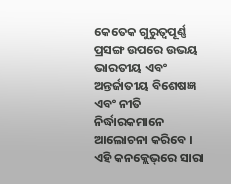କେତେକ ଗୁରୁତ୍ୱପୂର୍ଣ୍ଣ ପ୍ରସଙ୍ଗ ଉପରେ ଉଭୟ ଭାରତୀୟ ଏବଂ ଅନ୍ତର୍ଜାତୀୟ ବିଶେଷଜ୍ଞ ଏବଂ ନୀତି ନିର୍ଦ୍ଧାରକମାନେ ଆଲୋଚନା କରିବେ । ଏହି କନକ୍ଲେଭ୍‌ରେ ସାରା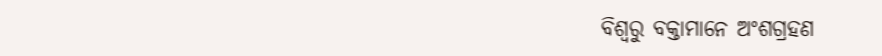ବିଶ୍ୱରୁ ବକ୍ତାମାନେ ଅଂଶଗ୍ରହଣ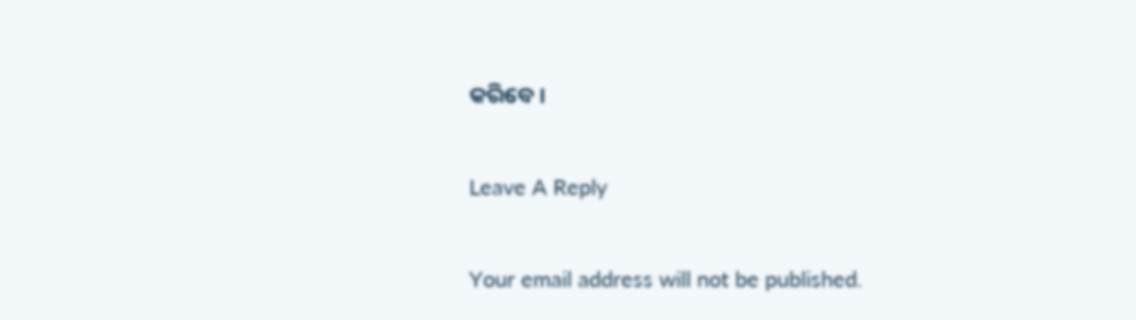କରିବେ ।

Leave A Reply

Your email address will not be published.